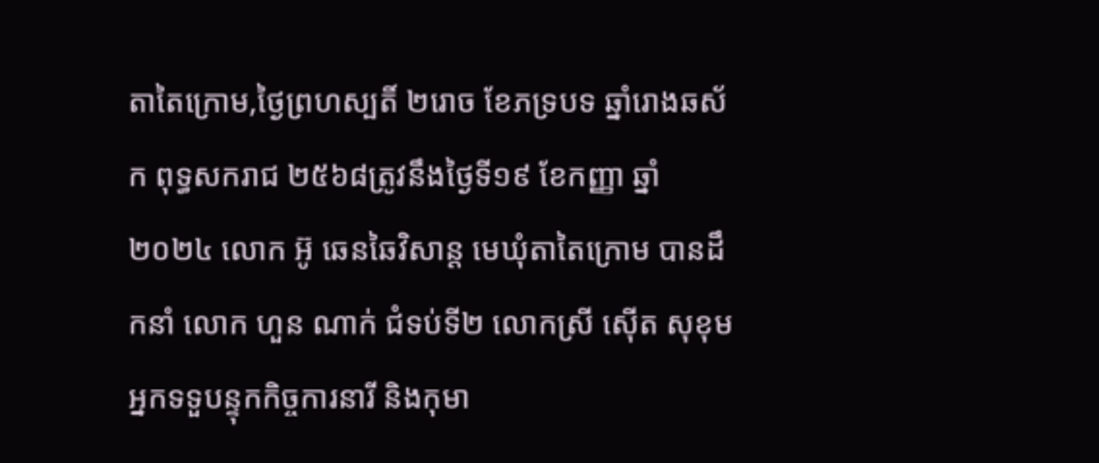តាតៃក្រោម,ថ្ងៃព្រហស្បតិ៍ ២រោច ខែភទ្របទ ឆ្នាំរោងឆស័ក ពុទ្ធសករាជ ២៥៦៨ត្រូវនឹងថ្ងៃទី១៩ ខែកញ្ញា ឆ្នាំ២០២៤ លោក អ៊ូ ឆេនឆៃវិសាន្ដ មេឃុំតាតៃក្រោម បានដឹកនាំ លោក ហួន ណាក់ ជំទប់ទី២ លោកស្រី ស៊ើត សុខុម អ្នកទទួបន្ទុកកិច្ចការនារី និងកុមា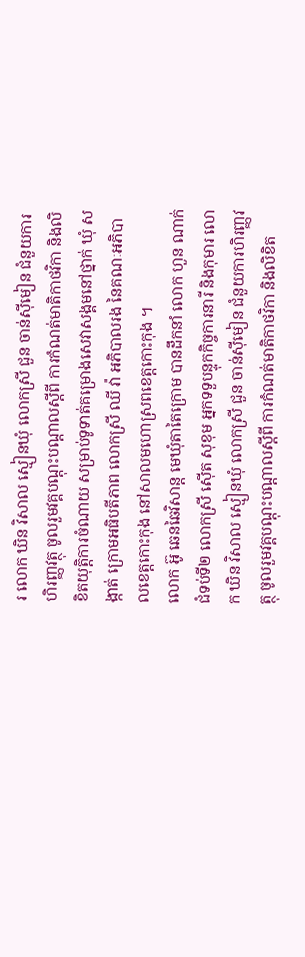រ លោក ឃិន វិសាល ស្មៀនឃុំ លោកស្រី ជួន ចាន់ស៊ីមៀន ជំនួយការហិរញ្ញវត្ថុ ចូលរួមវគ្គបណ្តុះបណ្តាលស្តីពី ការកំណត់មាតិកាថវិកា និងលិខិតយុត្តិការចំណាយ សម្រាប់ទូទាត់គម្រោងសេវាសង្គមនៅថ្នាក់ ឃុំ សង្កាត់ ក្រោមអធិបតីភាព លោកស្រី ឈី វ៉ា អភិបាលរង នៃគណៈអភិបាលខេត្តកោះកុង នៅសាលមហោស្រពខេត្តកោះកុង ។
លោក អ៊ូ ឆេនឆៃវិសាន្ដ មេឃុំតាតៃក្រោម បានដឹកនាំ លោក ហួន ណាក់ ជំទប់ទី២ លោកស្រី ស៊ើត សុខុម អ្នកទទួបន្ទុកកិច្ចការនារី និងកុមារ លោក ឃិន វិសាល ស្មៀនឃុំ លោកស្រី ជួន ចាន់ស៊ីមៀន ជំនួយការហិរញ្ញវត្ថុ ចូលរួមវគ្គបណ្តុះបណ្តាលស្តីពី ការកំណត់មាតិកាថវិកា និងលិខិត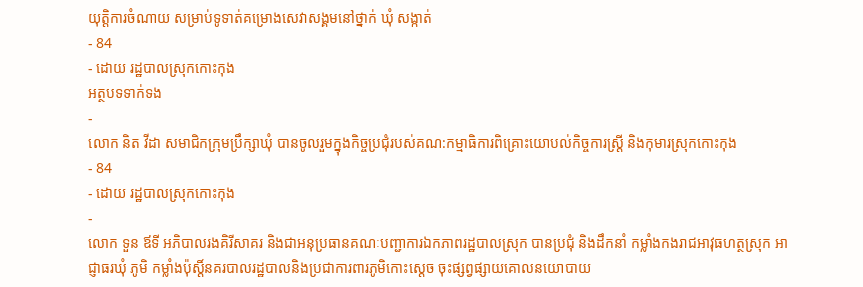យុត្តិការចំណាយ សម្រាប់ទូទាត់គម្រោងសេវាសង្គមនៅថ្នាក់ ឃុំ សង្កាត់
- 84
- ដោយ រដ្ឋបាលស្រុកកោះកុង
អត្ថបទទាក់ទង
-
លោក និត វីដា សមាជិកក្រុមប្រឹក្សាឃុំ បានចូលរួមក្នុងកិច្ចប្រជុំរបស់គណ:កម្មាធិការពិគ្រោះយោបល់កិច្ចការស្រ្តី និងកុមារស្រុកកោះកុង
- 84
- ដោយ រដ្ឋបាលស្រុកកោះកុង
-
លោក ទួន ឪទី អភិបាលរងគិរីសាគរ និងជាអនុប្រធានគណៈបញ្ជាការឯកភាពរដ្ឋបាលស្រុក បានប្រជុំ និងដឹកនាំ កម្លាំងកងរាជអាវុធហត្ថស្រុក អាជ្ញាធរឃុំ ភូមិ កម្លាំងប៉ុស្តិ៍នគរបាលរដ្ឋបាលនិងប្រជាការពារភូមិកោះស្ដេច ចុះផ្សព្វផ្សាយគោលនយោបាយ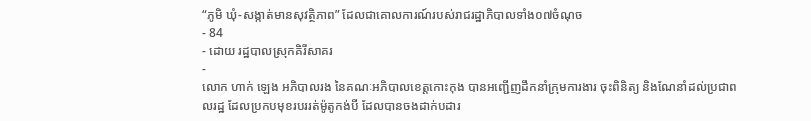“ភូមិ ឃុំ-សង្កាត់មានសុវត្ថិភាព” ដែលជាគោលការណ៍របស់រាជរដ្ឋាភិបាលទាំង០៧ចំណុច
- 84
- ដោយ រដ្ឋបាលស្រុកគិរីសាគរ
-
លោក ហាក់ ឡេង អភិបាលរង នៃគណៈអភិបាលខេត្តកោះកុង បានអញ្ជើញដឹកនាំក្រុមការងារ ចុះពិនិត្យ និងណែនាំដល់ប្រជាពលរដ្ឋ ដែលប្រកបមុខរបររត់ម៉ូតូកង់បី ដែលបានចងដាក់បដារ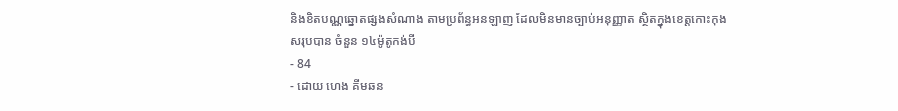និងខិតបណ្ណឆ្នោតផ្សងសំណាង តាមប្រព័ន្ធអនឡាញ ដែលមិនមានច្បាប់អនុញ្ញាត ស្ថិតក្នុងខេត្តកោះកុង សរុបបាន ចំនួន ១៤ម៉ូតូកង់បី
- 84
- ដោយ ហេង គីមឆន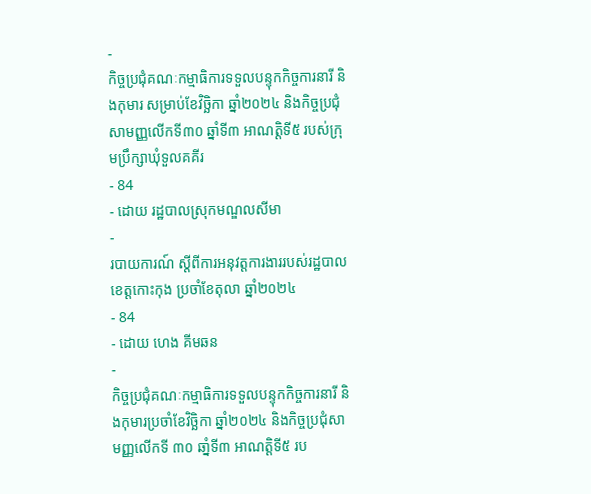-
កិច្ចប្រជុំគណៈកម្មាធិការទទួលបន្ទុកកិច្ចការនារី និងកុមារ សម្រាប់ខែវិច្ឆិកា ឆ្នាំ២០២៤ និងកិច្ចប្រជុំសាមញ្ញលើកទី៣០ ឆ្នាំទី៣ អាណត្តិទី៥ របស់ក្រុមប្រឹក្សាឃុំទួលគគីរ
- 84
- ដោយ រដ្ឋបាលស្រុកមណ្ឌលសីមា
-
របាយការណ៍ ស្តីពីការអនុវត្តការងាររបស់រដ្ឋបាលខេត្តកោះកុង ប្រចាំខែតុលា ឆ្នាំ២០២៤
- 84
- ដោយ ហេង គីមឆន
-
កិច្ចប្រជុំគណៈកម្មាធិការទទួលបន្ទុកកិច្ចការនារី និងកុមារប្រចាំខែវិច្ឆិកា ឆ្នាំ២០២៤ និងកិច្ចប្រជុំសាមញ្ញលើកទី ៣០ ឆាំ្នទី៣ អាណត្តិទី៥ រប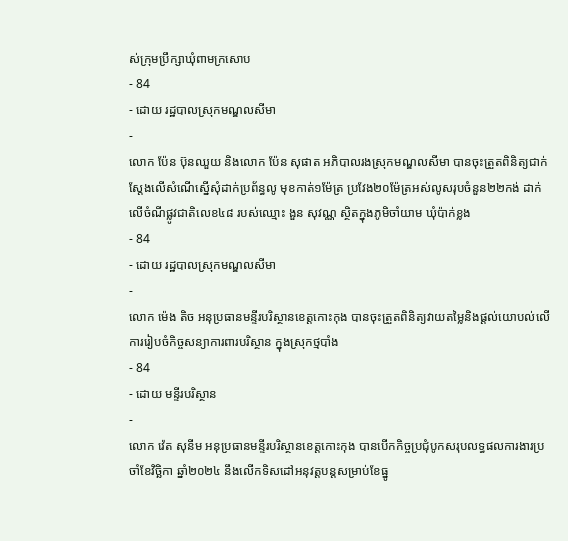ស់ក្រុមប្រឹក្សាឃុំពាមក្រសោប
- 84
- ដោយ រដ្ឋបាលស្រុកមណ្ឌលសីមា
-
លោក ប៉ែន ប៊ុនឈួយ និងលោក ប៉ែន សុផាត អភិបាលរងស្រុកមណ្ឌលសីមា បានចុះត្រួតពិនិត្យជាក់ស្តែងលើសំណើស្នើសុំដាក់ប្រព័ន្ធលូ មុខកាត់១ម៉ែត្រ ប្រវែង២០ម៉ែត្រអស់លូសរុបចំនួន២២កង់ ដាក់លើចំណីផ្លូវជាតិលេខ៤៨ របស់ឈ្មោះ ងួន សុវណ្ណ ស្ថិតក្នុងភូមិចាំយាម ឃុំប៉ាក់ខ្លង
- 84
- ដោយ រដ្ឋបាលស្រុកមណ្ឌលសីមា
-
លោក ម៉េង តិច អនុប្រធានមន្ទីរបរិស្ថានខេត្តកោះកុង បានចុះត្រួតពិនិត្យវាយតម្លៃនិងផ្ដល់យោបល់លើការរៀបចំកិច្ចសន្យាការពារបរិស្ថាន ក្នុងស្រុកថ្មបាំង
- 84
- ដោយ មន្ទីរបរិស្ថាន
-
លោក វ៉េត សុនីម អនុប្រធានមន្ទីរបរិស្ថានខេត្តកោះកុង បានបើកកិច្ចប្រជុំបូកសរុបលទ្ធផលការងារប្រចាំខែវិច្ឆិកា ឆ្នាំ២០២៤ នឹងលើកទិសដៅអនុវត្តបន្តសម្រាប់ខែធ្នូ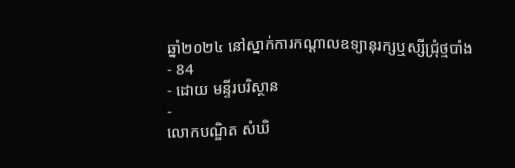ឆ្នាំ២០២៤ នៅស្នាក់ការកណ្ដាលឧទ្យានុរក្សឬស្សីជ្រុំថ្មបាំង
- 84
- ដោយ មន្ទីរបរិស្ថាន
-
លោកបណ្ឌិត សំឃិ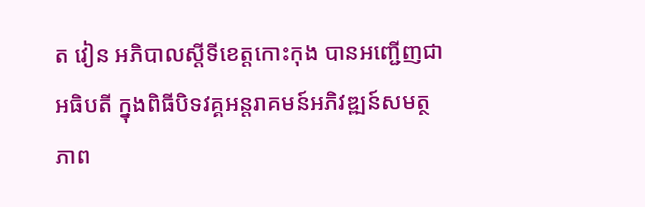ត វៀន អភិបាលស្តីទីខេត្តកោះកុង បានអញ្ជើញជាអធិបតី ក្នុងពិធីបិទវគ្គអន្តរាគមន៍អភិវឌ្ឍន៍សមត្ថភាព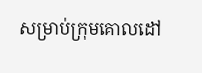សម្រាប់ក្រុមគោលដៅ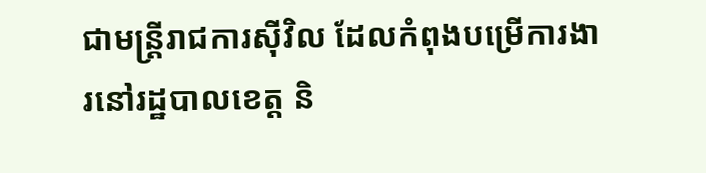ជាមន្ត្រីរាជការស៊ីវិល ដែលកំពុងបម្រេីការងារនៅរដ្ឋបាលខេត្ត និ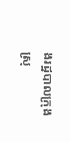ងរដ្ឋបាលក្រុង ស្រុ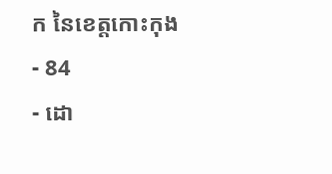ក នៃខេត្តកោះកុង
- 84
- ដោ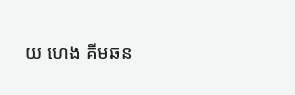យ ហេង គីមឆន